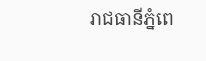រាជធានីភ្នំពេ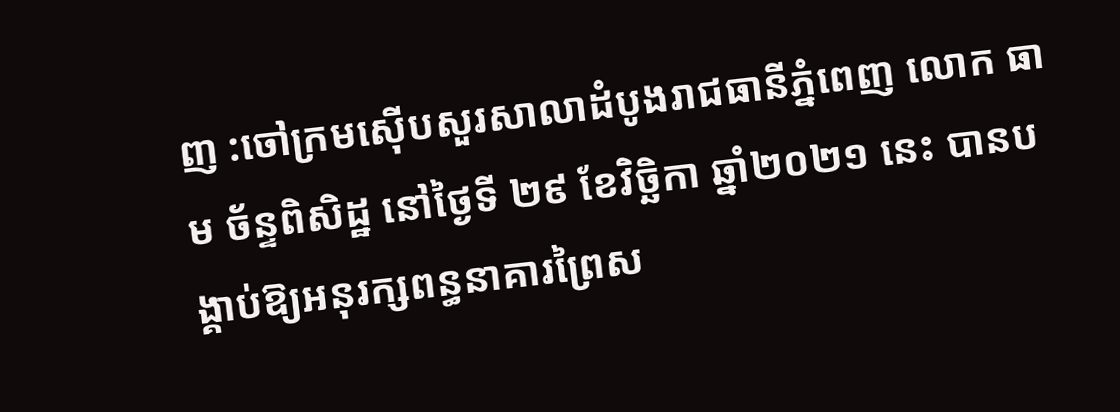ញ :ចៅក្រមស៊ើបសួរសាលាដំបូងរាជធានីភ្នំពេញ លោក ធាម ច័ន្ទពិសិដ្ឋ នៅថ្ងៃទី ២៩ ខែវិច្ឆិកា ឆ្នាំ២០២១ នេះ បានបង្គាប់ឱ្យអនុរក្សពន្ធនាគារព្រៃស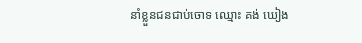នាំខ្លួនជនជាប់ចោទ ឈ្មោះ គង់ ឃៀង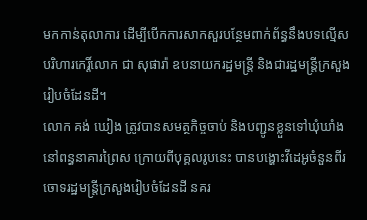មកកាន់តុលាការ ដើម្បីបើកការសាកសួរបន្ថែមពាក់ព័ន្ធនឹងបទល្មើសបរិហារកេរ្តិ៍លោក ជា សុផារ៉ា ឧបនាយករដ្ឋមន្រ្តី និងជារដ្ឋមន្ត្រីក្រសួងរៀបចំដែនដី។
លោក គង់ ឃៀង ត្រូវបានសមត្ថកិច្ចចាប់ និងបញ្ជូនខ្លួនទៅឃុំឃាំងនៅពន្ធនាគារព្រៃស ក្រោយពីបុគ្គលរូបនេះ បានបង្ហោះវីដេអូចំនួនពីរ ចោទរដ្ឋមន្ត្រីក្រសួងរៀបចំដែនដី នគរ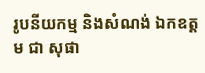រូបនីយកម្ម និងសំណង់ ឯកឧត្តម ជា សុផា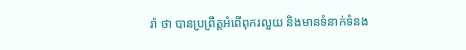រ៉ា ថា បានប្រព្រឹត្តអំពើពុករលួយ និងមានទំនាក់ទំនង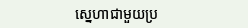ស្នេហាជាមួយប្រ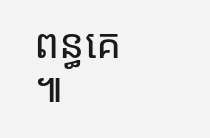ពន្ធគេ ៕